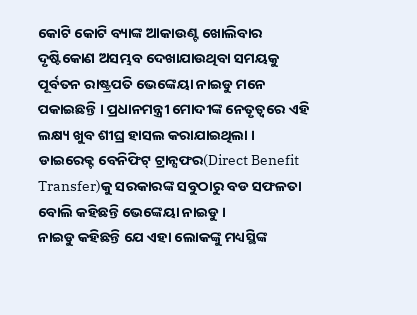କୋଟି କୋଟି ବ୍ୟାଙ୍କ ଆକାଉଣ୍ଟ ଖୋଲିବାର ଦୃଷ୍ଟିକୋଣ ଅସମ୍ଭବ ଦେଖାଯାଉଥିବା ସମୟକୁ ପୂର୍ବତନ ରାଷ୍ଟ୍ରପତି ଭେଙ୍କେୟା ନାଇଡୁ ମନେ ପକାଇଛନ୍ତି । ପ୍ରଧାନମନ୍ତ୍ରୀ ମୋଦୀଙ୍କ ନେତୃତ୍ୱରେ ଏହି ଲକ୍ଷ୍ୟ ଖୁବ ଶୀଘ୍ର ହାସଲ କରାଯାଇଥିଲା । ଡାଇରେକ୍ଟ ବେନିଫିଟ୍ ଟ୍ରାନ୍ସଫର(Direct Benefit Transfer)କୁ ସରକାରଙ୍କ ସବୁଠାରୁ ବଡ ସଫଳତା ବୋଲି କହିଛନ୍ତି ଭେଙ୍କେୟା ନାଇଡୁ ।
ନାଇଡୁ କହିଛନ୍ତି ଯେ ଏହା ଲୋକଙ୍କୁ ମଧ୍ୟସ୍ଥିଙ୍କ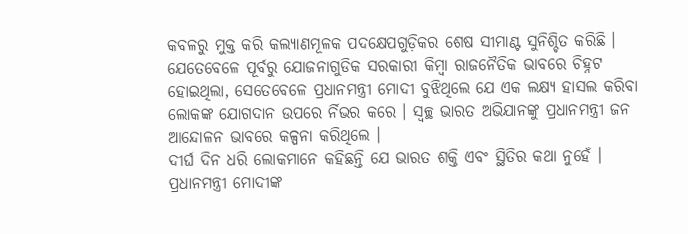କବଳରୁ ମୁକ୍ତ କରି କଲ୍ୟାଣମୂଳକ ପଦକ୍ଷେପଗୁଡ଼ିକର ଶେଷ ସୀମାଣ୍ଟ ସୁନିଶ୍ଚିତ କରିଛି । ଯେତେବେଳେ ପୂର୍ବରୁ ଯୋଜନାଗୁଡିକ ସରକାରୀ କିମ୍ବା ରାଜନୈତିକ ଭାବରେ ଚିହ୍ନଟ ହୋଇଥିଲା, ସେତେବେଳେ ପ୍ରଧାନମନ୍ତ୍ରୀ ମୋଦୀ ବୁଝିଥିଲେ ଯେ ଏକ ଲକ୍ଷ୍ୟ ହାସଲ କରିବା ଲୋକଙ୍କ ଯୋଗଦାନ ଉପରେ ର୍ନିଭର କରେ । ସ୍ୱଚ୍ଛ ଭାରତ ଅଭିଯାନଙ୍କୁ ପ୍ରଧାନମନ୍ତ୍ରୀ ଜନ ଆନ୍ଦୋଳନ ଭାବରେ କଳ୍ପନା କରିଥିଲେ ।
ଦୀର୍ଘ ଦିନ ଧରି ଲୋକମାନେ କହିଛନ୍ତି ଯେ ଭାରତ ଶକ୍ତି ଏବଂ ସ୍ଥିତିର କଥା ନୁହେଁ । ପ୍ରଧାନମନ୍ତ୍ରୀ ମୋଦୀଙ୍କ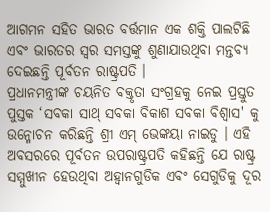ଆଗମନ ସହିତ ଭାରତ ବର୍ତ୍ତମାନ ଏକ ଶକ୍ତି ପାଲଟିଛି ଏବଂ ଭାରତର ସ୍ୱର ସମସ୍ତଙ୍କୁ ଶୁଣାଯାଉଥିବା ମନ୍ତବ୍ୟ ଦେଇଛନ୍ତି ପୂର୍ବତନ ରାଷ୍ଟ୍ରପତି ।
ପ୍ରଧାନମନ୍ତ୍ରୀଙ୍କ ଚୟନିତ ବକ୍ତୃତା ସଂଗ୍ରହକୁ ନେଇ ପ୍ରସ୍ତୁତ ପୁସ୍ତକ ‘ସବକା ସାଥ୍ ସବକା ବିକାଶ ସବକା ବିଶ୍ୱାସ' କୁ ଉନ୍ମୋଚନ କରିଛନ୍ତି ଶ୍ରୀ ଏମ୍ ଭେଙ୍କୟା ନାଇଡୁ । ଏହି ଅବସରରେ ପୂର୍ବତନ ଉପରାଷ୍ଟ୍ରପତି କହିଛନ୍ତି ଯେ ରାଷ୍ଟ୍ର ସମ୍ମୁଖୀନ ହେଉଥିବା ଅହ୍ୱାନଗୁଡିକ ଏବଂ ସେଗୁଡିକୁ ଦୂର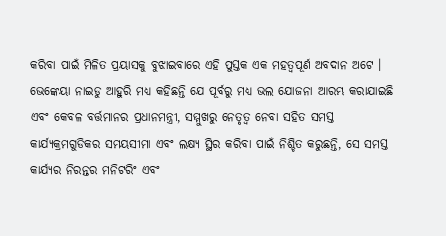କରିବା ପାଇଁ ମିଳିତ ପ୍ରୟାସକୁ ବୁଝାଇବାରେ ଏହି ପୁସ୍ତକ ଏକ ମହତ୍ୱପୂର୍ଣ ଅବଦାନ ଅଟେ ।
ଭେଙ୍କେୟା ନାଇଡୁ ଆହୁରି ମଧ୍ୟ କହିଛନ୍ତି ଯେ ପୂର୍ବରୁ ମଧ୍ୟ ଭଲ ଯୋଜନା ଆରମ୍ଭ କରାଯାଇଛି ଏବଂ କେବଳ ବର୍ତ୍ତମାନର ପ୍ରଧାନମନ୍ତ୍ରୀ, ସମ୍ମୁଖରୁ ନେତୃତ୍ୱ ନେବା ସହିତ ସମସ୍ତ କାର୍ଯ୍ୟକ୍ରମଗୁଡିକର ସମୟସୀମା ଏବଂ ଲକ୍ଷ୍ୟ ସ୍ଥିର କରିବା ପାଇଁ ନିଶ୍ଚିତ କରୁଛନ୍ତି, ସେ ସମସ୍ତ କାର୍ଯ୍ୟର ନିରନ୍ତର ମନିଟରିଂ ଏବଂ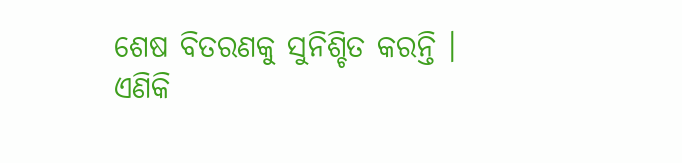ଶେଷ ବିତରଣକୁ ସୁନିଶ୍ଚିତ କରନ୍ତି ।
ଏଣିକି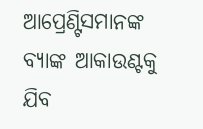ଆପ୍ରେଣ୍ଟିସମାନଙ୍କ ବ୍ୟାଙ୍କ ଆକାଉଣ୍ଟକୁ ଯିବ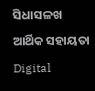ସିଧାସଳଖ ଆର୍ଥିକ ସହାୟତା
Digital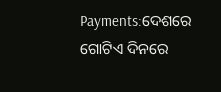Payments:ଦେଶରେ ଗୋଟିଏ ଦିନରେ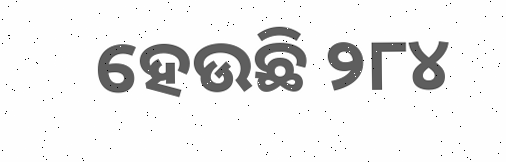ହେଉଛି ୨୮୪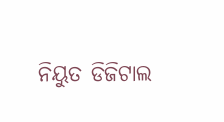ନିୟୁତ ଡିଜିଟାଲ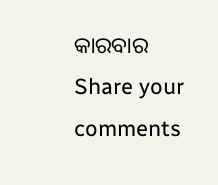କାରବାର
Share your comments